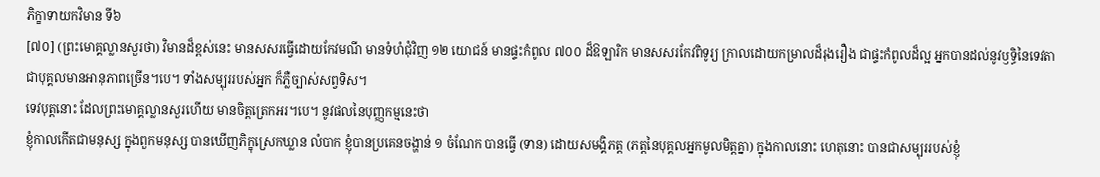ភិក្ខាទាយកវិមាន ទី៦
[៧០] (ព្រះមោគ្គល្លានសួរថា) វិមានដ៏ខ្ពស់នេះ មានសសរធ្វើដោយកែវមណី មានទំហំជុំវិញ ១២ យោជន៍ មានផ្ទះកំពូល ៧០០ ដ៏ឱឡារិក មានសសរកែវពិទូរ្យ ក្រាលដោយកម្រាលដ៏រុងរឿង ជាផ្ទះកំពូលដ៏ល្អ អ្នកបានដល់នូវឫទ្ធិនៃទេវតា ជាបុគ្គលមានអានុភាពច្រើន។បេ។ ទាំងសម្បុររបស់អ្នក ក៏ភ្លឺច្បាស់សព្វទិស។
ទេវបុត្តនោះ ដែលព្រះមោគ្គល្លានសួរហើយ មានចិត្តត្រេកអរ។បេ។ នូវផលនៃបុញ្ញកម្មនេះថា
ខ្ញុំកាលកើតជាមនុស្ស ក្នុងពួកមនុស្ស បានឃើញភិក្ខុស្រេកឃ្លាន លំបាក ខ្ញុំបានប្រគេនចង្ហាន់ ១ ចំណែក បានធ្វើ (ទាន) ដោយសមង្គិភត្ត (ភត្តនៃបុគ្គលអ្នកមូលមិត្តគ្នា) ក្នុងកាលនោះ ហេតុនោះ បានជាសម្បុររបស់ខ្ញុំ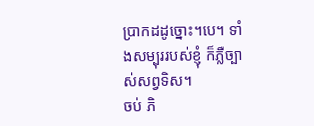ប្រាកដដូច្នោះ។បេ។ ទាំងសម្បុររបស់ខ្ញុំ ក៏ភ្លឺច្បាស់សព្វទិស។
ចប់ ភិ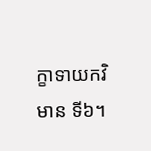ក្ខាទាយកវិមាន ទី៦។